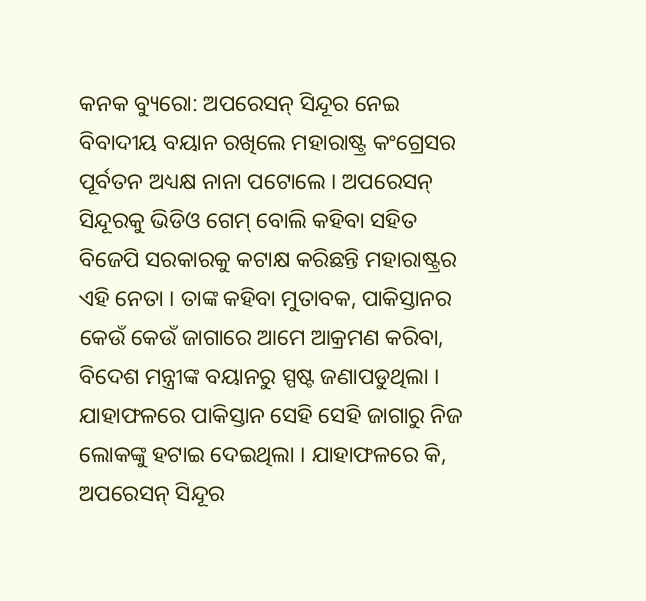କନକ ବ୍ୟୁରୋ: ଅପରେସନ୍ ସିନ୍ଦୂର ନେଇ ବିବାଦୀୟ ବୟାନ ରଖିଲେ ମହାରାଷ୍ଟ୍ର କଂଗ୍ରେସର ପୂର୍ବତନ ଅଧ୍ୟକ୍ଷ ନାନା ପଟୋଲେ । ଅପରେସନ୍ ସିନ୍ଦୂରକୁ ଭିଡିଓ ଗେମ୍ ବୋଲି କହିବା ସହିତ ବିଜେପି ସରକାରକୁ କଟାକ୍ଷ କରିଛନ୍ତି ମହାରାଷ୍ଟ୍ରର ଏହି ନେତା । ତାଙ୍କ କହିବା ମୁତାବକ, ପାକିସ୍ତାନର କେଉଁ କେଉଁ ଜାଗାରେ ଆମେ ଆକ୍ରମଣ କରିବା, ବିଦେଶ ମନ୍ତ୍ରୀଙ୍କ ବୟାନରୁ ସ୍ପଷ୍ଟ ଜଣାପଡୁଥିଲା । ଯାହାଫଳରେ ପାକିସ୍ତାନ ସେହି ସେହି ଜାଗାରୁ ନିଜ ଲୋକଙ୍କୁ ହଟାଇ ଦେଇଥିଲା । ଯାହାଫଳରେ କି, ଅପରେସନ୍ ସିନ୍ଦୂର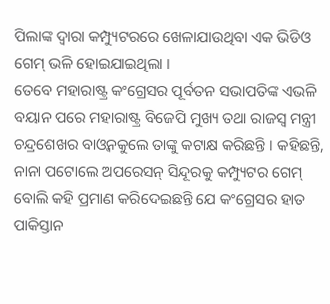ପିଲାଙ୍କ ଦ୍ୱାରା କମ୍ପ୍ୟୁଟରରେ ଖେଳାଯାଉଥିବା ଏକ ଭିଡିଓ ଗେମ୍ ଭଳି ହୋଇଯାଇଥିଲା ।
ତେବେ ମହାରାଷ୍ଟ୍ର କଂଗ୍ରେସର ପୂର୍ବତନ ସଭାପତିଙ୍କ ଏଭଳି ବୟାନ ପରେ ମହାରାଷ୍ଟ୍ର ବିଜେପି ମୁଖ୍ୟ ତଥା ରାଜସ୍ୱ ମନ୍ତ୍ରୀ ଚନ୍ଦ୍ରଶେଖର ବାଓ୍ୱନକୁଲେ ତାଙ୍କୁ କଟାକ୍ଷ କରିଛନ୍ତି । କହିଛନ୍ତି, ନାନା ପଟୋଲେ ଅପରେସନ୍ ସିନ୍ଦୂରକୁ କମ୍ପ୍ୟୁଟର ଗେମ୍ ବୋଲି କହି ପ୍ରମାଣ କରିଦେଇଛନ୍ତି ଯେ କଂଗ୍ରେସର ହାତ ପାକିସ୍ତାନ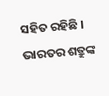ସହିତ ରହିଛି । ଭାରତର ଶତ୍ରୁଙ୍କ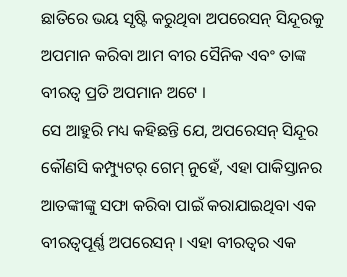ଛାତିରେ ଭୟ ସୃଷ୍ଟି କରୁଥିବା ଅପରେସନ୍ ସିନ୍ଦୂରକୁ ଅପମାନ କରିବା ଆମ ବୀର ସୈନିକ ଏବଂ ତାଙ୍କ ବୀରତ୍ୱ ପ୍ରତି ଅପମାନ ଅଟେ ।
ସେ ଆହୁରି ମଧ୍ୟ କହିଛନ୍ତି ଯେ, ଅପରେସନ୍ ସିନ୍ଦୂର କୌଣସି କମ୍ପ୍ୟୁଟର୍ ଗେମ୍ ନୁହେଁ, ଏହା ପାକିସ୍ତାନର ଆତଙ୍କୀଙ୍କୁ ସଫା କରିବା ପାଇଁ କରାଯାଇଥିବା ଏକ ବୀରତ୍ୱପୂର୍ଣ୍ଣ ଅପରେସନ୍ । ଏହା ବୀରତ୍ୱର ଏକ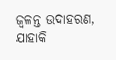ଜ୍ୱଳନ୍ତ ଉଦାହରଣ, ଯାହାକି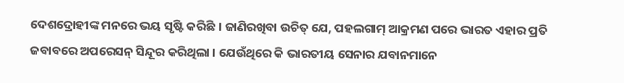ଦେଶଦ୍ରୋହୀଙ୍କ ମନରେ ଭୟ ସୃଷ୍ଟି କରିଛି । ଜାଣିରଖିବା ଉଚିତ୍ ଯେ, ପହଲଗାମ୍ ଆକ୍ରମଣ ପରେ ଭାରତ ଏହାର ପ୍ରତି ଜବାବରେ ଅପରେସନ୍ ସିନ୍ଦୂର କରିଥିଲା । ଯେଉଁଥିରେ କି ଭାରତୀୟ ସେନାର ଯବାନମାନେ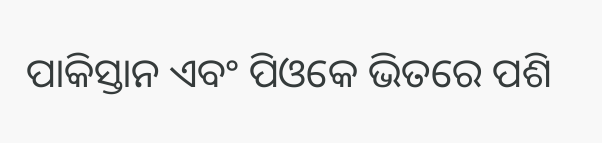ପାକିସ୍ତାନ ଏବଂ ପିଓକେ ଭିତରେ ପଶି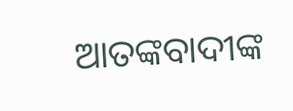ଆତଙ୍କବାଦୀଙ୍କ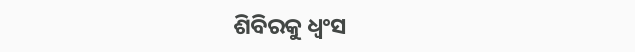ଶିବିରକୁ ଧ୍ୱଂସ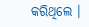କରିଥିଲେ ।